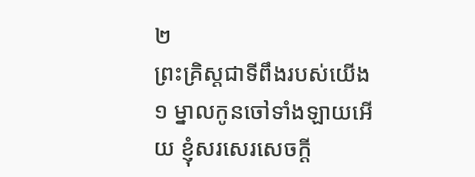២
ព្រះគ្រិស្ដជាទីពឹងរបស់យើង
១ ម្នាលកូនចៅទាំងឡាយអើយ ខ្ញុំសរសេរសេចក្ដី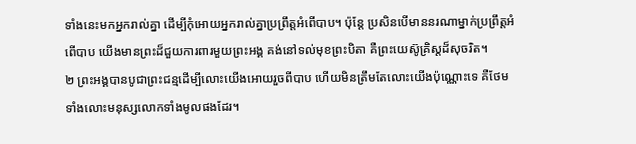ទាំងនេះមកអ្នករាល់គ្នា ដើម្បីកុំអោយអ្នករាល់គ្នាប្រព្រឹត្តអំពើបាប។ ប៉ុន្តែ ប្រសិនបើមាននរណាម្នាក់ប្រព្រឹត្តអំពើបាប យើងមានព្រះដ៏ជួយការពារមួយព្រះអង្គ គង់នៅទល់មុខព្រះបិតា គឺព្រះយេស៊ូគ្រិស្ដដ៏សុចរិត។
២ ព្រះអង្គបានបូជាព្រះជន្មដើម្បីលោះយើងអោយរួចពីបាប ហើយមិនត្រឹមតែលោះយើងប៉ុណ្ណោះទេ គឺថែមទាំងលោះមនុស្សលោកទាំងមូលផងដែរ។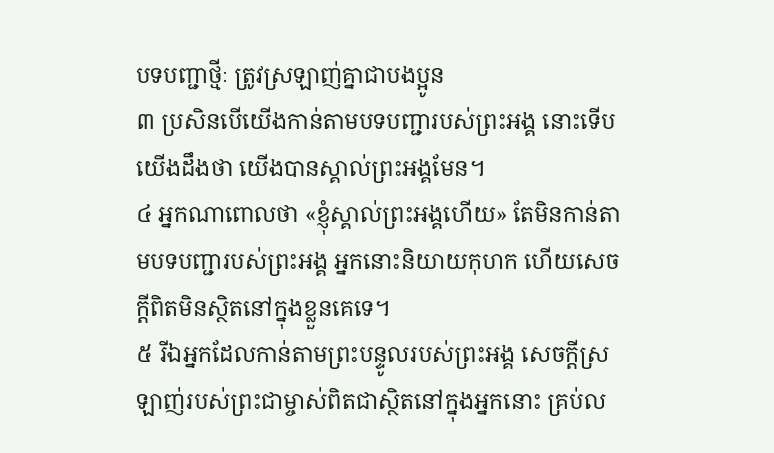បទបញ្ជាថ្មីៈ ត្រូវស្រឡាញ់គ្នាជាបងប្អូន
៣ ប្រសិនបើយើងកាន់តាមបទបញ្ជារបស់ព្រះអង្គ នោះទើបយើងដឹងថា យើងបានស្គាល់ព្រះអង្គមែន។
៤ អ្នកណាពោលថា «ខ្ញុំស្គាល់ព្រះអង្គហើយ» តែមិនកាន់តាមបទបញ្ជារបស់ព្រះអង្គ អ្នកនោះនិយាយកុហក ហើយសេចក្ដីពិតមិនស្ថិតនៅក្នុងខ្លួនគេទេ។
៥ រីឯអ្នកដែលកាន់តាមព្រះបន្ទូលរបស់ព្រះអង្គ សេចក្ដីស្រឡាញ់របស់ព្រះជាម្ចាស់ពិតជាស្ថិតនៅក្នុងអ្នកនោះ គ្រប់ល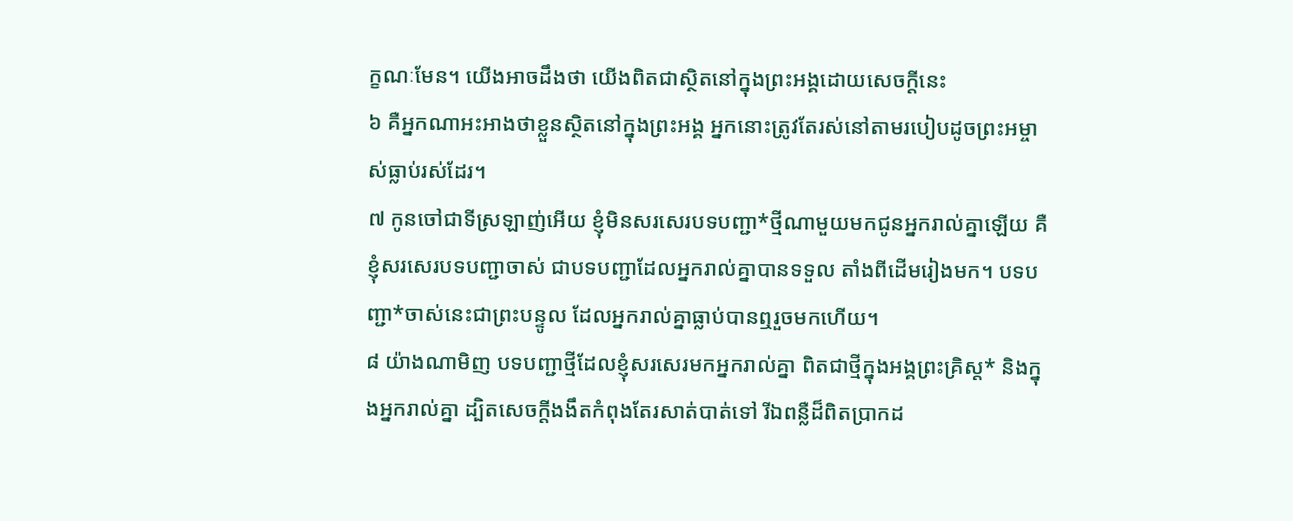ក្ខណៈមែន។ យើងអាចដឹងថា យើងពិតជាស្ថិតនៅក្នុងព្រះអង្គដោយសេចក្ដីនេះ
៦ គឺអ្នកណាអះអាងថាខ្លួនស្ថិតនៅក្នុងព្រះអង្គ អ្នកនោះត្រូវតែរស់នៅតាមរបៀបដូចព្រះអម្ចាស់ធ្លាប់រស់ដែរ។
៧ កូនចៅជាទីស្រឡាញ់អើយ ខ្ញុំមិនសរសេរបទបញ្ជា*ថ្មីណាមួយមកជូនអ្នករាល់គ្នាឡើយ គឺខ្ញុំសរសេរបទបញ្ជាចាស់ ជាបទបញ្ជាដែលអ្នករាល់គ្នាបានទទួល តាំងពីដើមរៀងមក។ បទបញ្ជា*ចាស់នេះជាព្រះបន្ទូល ដែលអ្នករាល់គ្នាធ្លាប់បានឮរួចមកហើយ។
៨ យ៉ាងណាមិញ បទបញ្ជាថ្មីដែលខ្ញុំសរសេរមកអ្នករាល់គ្នា ពិតជាថ្មីក្នុងអង្គព្រះគ្រិស្ដ* និងក្នុងអ្នករាល់គ្នា ដ្បិតសេចក្ដីងងឹតកំពុងតែរសាត់បាត់ទៅ រីឯពន្លឺដ៏ពិតប្រាកដ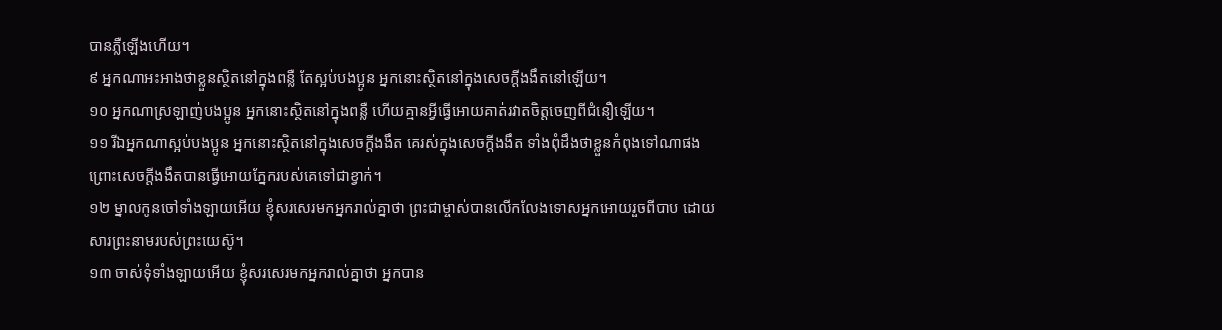បានភ្លឺឡើងហើយ។
៩ អ្នកណាអះអាងថាខ្លួនស្ថិតនៅក្នុងពន្លឺ តែស្អប់បងប្អូន អ្នកនោះស្ថិតនៅក្នុងសេចក្ដីងងឹតនៅឡើយ។
១០ អ្នកណាស្រឡាញ់បងប្អូន អ្នកនោះស្ថិតនៅក្នុងពន្លឺ ហើយគ្មានអ្វីធ្វើអោយគាត់រវាតចិត្តចេញពីជំនឿឡើយ។
១១ រីឯអ្នកណាស្អប់បងប្អូន អ្នកនោះស្ថិតនៅក្នុងសេចក្ដីងងឹត គេរស់ក្នុងសេចក្ដីងងឹត ទាំងពុំដឹងថាខ្លួនកំពុងទៅណាផង ព្រោះសេចក្ដីងងឹតបានធ្វើអោយភ្នែករបស់គេទៅជាខ្វាក់។
១២ ម្នាលកូនចៅទាំងឡាយអើយ ខ្ញុំសរសេរមកអ្នករាល់គ្នាថា ព្រះជាម្ចាស់បានលើកលែងទោសអ្នកអោយរួចពីបាប ដោយសារព្រះនាមរបស់ព្រះយេស៊ូ។
១៣ ចាស់ទុំទាំងឡាយអើយ ខ្ញុំសរសេរមកអ្នករាល់គ្នាថា អ្នកបាន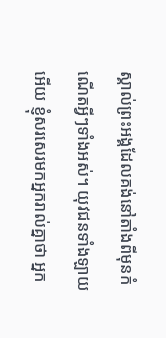ស្គាល់ព្រះអង្គដែលគង់នៅតាំងពីមុនកំណើតអ្វីៗទាំងអស់។ យុវជនទាំងឡាយអើយ ខ្ញុំសរសេរមកអ្នករាល់គ្នាថា អ្នក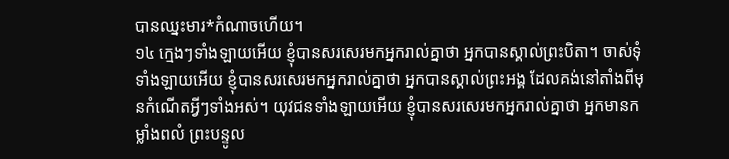បានឈ្នះមារ*កំណាចហើយ។
១៤ ក្មេងៗទាំងឡាយអើយ ខ្ញុំបានសរសេរមកអ្នករាល់គ្នាថា អ្នកបានស្គាល់ព្រះបិតា។ ចាស់ទុំទាំងឡាយអើយ ខ្ញុំបានសរសេរមកអ្នករាល់គ្នាថា អ្នកបានស្គាល់ព្រះអង្គ ដែលគង់នៅតាំងពីមុនកំណើតអ្វីៗទាំងអស់។ យុវជនទាំងឡាយអើយ ខ្ញុំបានសរសេរមកអ្នករាល់គ្នាថា អ្នកមានកម្លាំងពលំ ព្រះបន្ទូល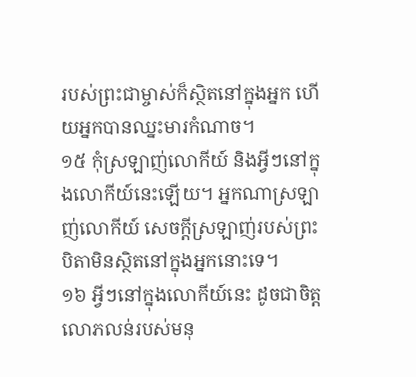របស់ព្រះជាម្ចាស់ក៏ស្ថិតនៅក្នុងអ្នក ហើយអ្នកបានឈ្នះមារកំណាច។
១៥ កុំស្រឡាញ់លោកីយ៍ និងអ្វីៗនៅក្នុងលោកីយ៍នេះឡើយ។ អ្នកណាស្រឡាញ់លោកីយ៍ សេចក្ដីស្រឡាញ់របស់ព្រះបិតាមិនស្ថិតនៅក្នុងអ្នកនោះទេ។
១៦ អ្វីៗនៅក្នុងលោកីយ៍នេះ ដូចជាចិត្តលោភលន់របស់មនុ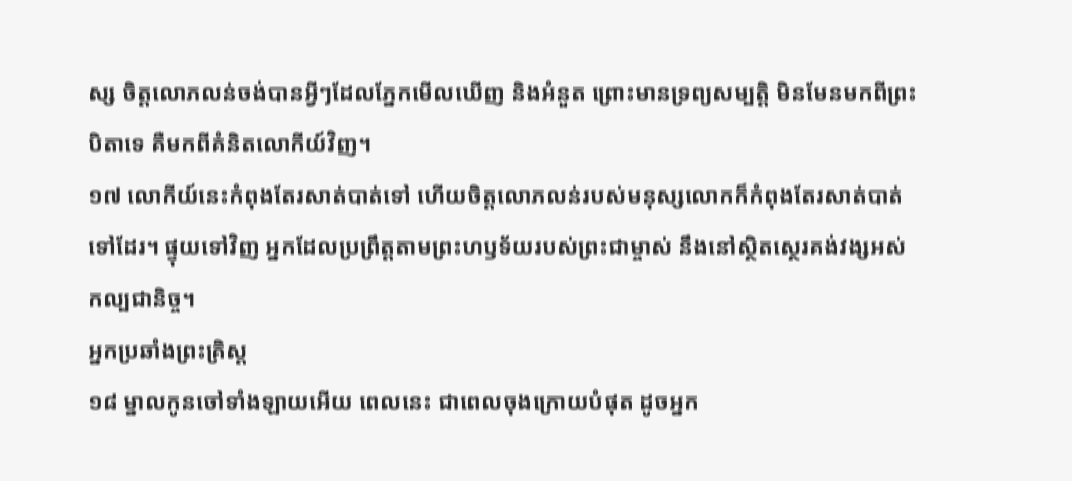ស្ស ចិត្តលោភលន់ចង់បានអ្វីៗដែលភ្នែកមើលឃើញ និងអំនួត ព្រោះមានទ្រព្យសម្បត្តិ មិនមែនមកពីព្រះបិតាទេ គឺមកពីគំនិតលោកីយ៍វិញ។
១៧ លោកីយ៍នេះកំពុងតែរសាត់បាត់ទៅ ហើយចិត្តលោភលន់របស់មនុស្សលោកក៏កំពុងតែរសាត់បាត់ទៅដែរ។ ផ្ទុយទៅវិញ អ្នកដែលប្រព្រឹត្តតាមព្រះហឫទ័យរបស់ព្រះជាម្ចាស់ នឹងនៅស្ថិតស្ថេរគង់វង្សអស់កល្បជានិច្ច។
អ្នកប្រឆាំងព្រះគ្រិស្ដ
១៨ ម្នាលកូនចៅទាំងឡាយអើយ ពេលនេះ ជាពេលចុងក្រោយបំផុត ដូចអ្នក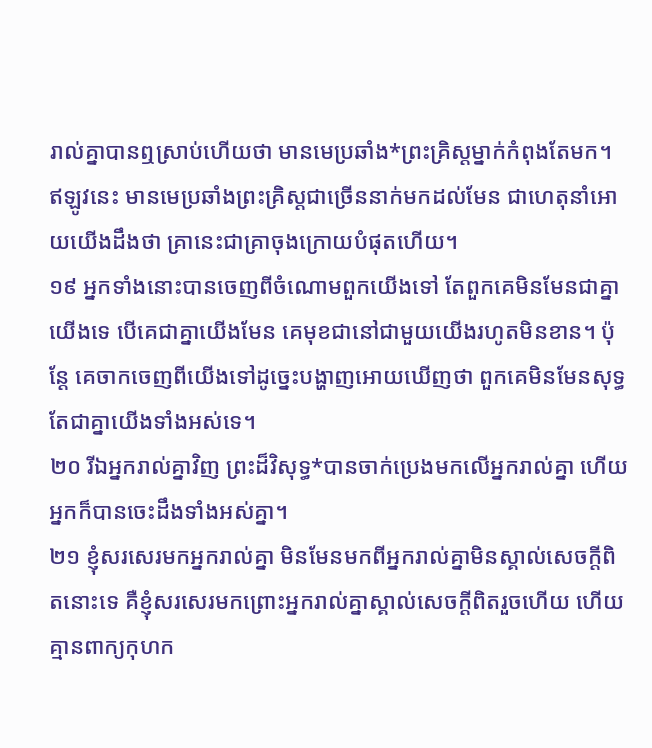រាល់គ្នាបានឮស្រាប់ហើយថា មានមេប្រឆាំង*ព្រះគ្រិស្ដម្នាក់កំពុងតែមក។ ឥឡូវនេះ មានមេប្រឆាំងព្រះគ្រិស្ដជាច្រើននាក់មកដល់មែន ជាហេតុនាំអោយយើងដឹងថា គ្រានេះជាគ្រាចុងក្រោយបំផុតហើយ។
១៩ អ្នកទាំងនោះបានចេញពីចំណោមពួកយើងទៅ តែពួកគេមិនមែនជាគ្នាយើងទេ បើគេជាគ្នាយើងមែន គេមុខជានៅជាមួយយើងរហូតមិនខាន។ ប៉ុន្តែ គេចាកចេញពីយើងទៅដូច្នេះបង្ហាញអោយឃើញថា ពួកគេមិនមែនសុទ្ធតែជាគ្នាយើងទាំងអស់ទេ។
២០ រីឯអ្នករាល់គ្នាវិញ ព្រះដ៏វិសុទ្ធ*បានចាក់ប្រេងមកលើអ្នករាល់គ្នា ហើយអ្នកក៏បានចេះដឹងទាំងអស់គ្នា។
២១ ខ្ញុំសរសេរមកអ្នករាល់គ្នា មិនមែនមកពីអ្នករាល់គ្នាមិនស្គាល់សេចក្ដីពិតនោះទេ គឺខ្ញុំសរសេរមកព្រោះអ្នករាល់គ្នាស្គាល់សេចក្ដីពិតរួចហើយ ហើយគ្មានពាក្យកុហក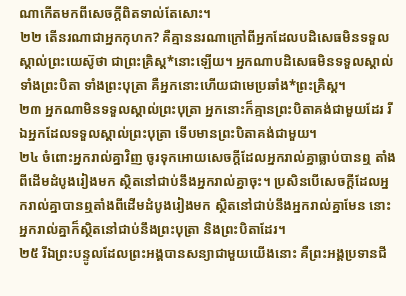ណាកើតមកពីសេចក្ដីពិតទាល់តែសោះ។
២២ តើនរណាជាអ្នកកុហក? គឺគ្មាននរណាក្រៅពីអ្នកដែលបដិសេធមិនទទួលស្គាល់ព្រះយេស៊ូថា ជាព្រះគ្រិស្ដ*នោះឡើយ។ អ្នកណាបដិសេធមិនទទួលស្គាល់ទាំងព្រះបិតា ទាំងព្រះបុត្រា គឺអ្នកនោះហើយជាមេប្រឆាំង*ព្រះគ្រិស្ដ។
២៣ អ្នកណាមិនទទួលស្គាល់ព្រះបុត្រា អ្នកនោះក៏គ្មានព្រះបិតាគង់ជាមួយដែរ រីឯអ្នកដែលទទួលស្គាល់ព្រះបុត្រា ទើបមានព្រះបិតាគង់ជាមួយ។
២៤ ចំពោះអ្នករាល់គ្នាវិញ ចូរទុកអោយសេចក្ដីដែលអ្នករាល់គ្នាធ្លាប់បានឮ តាំងពីដើមដំបូងរៀងមក ស្ថិតនៅជាប់នឹងអ្នករាល់គ្នាចុះ។ ប្រសិនបើសេចក្ដីដែលអ្នករាល់គ្នាបានឮតាំងពីដើមដំបូងរៀងមក ស្ថិតនៅជាប់នឹងអ្នករាល់គ្នាមែន នោះអ្នករាល់គ្នាក៏ស្ថិតនៅជាប់នឹងព្រះបុត្រា និងព្រះបិតាដែរ។
២៥ រីឯព្រះបន្ទូលដែលព្រះអង្គបានសន្យាជាមួយយើងនោះ គឺព្រះអង្គប្រទានជី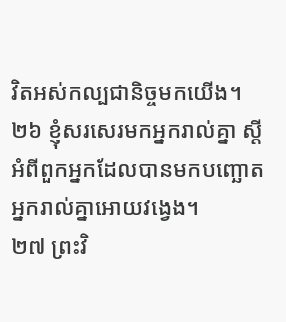វិតអស់កល្បជានិច្ចមកយើង។
២៦ ខ្ញុំសរសេរមកអ្នករាល់គ្នា ស្ដីអំពីពួកអ្នកដែលបានមកបញ្ឆោតអ្នករាល់គ្នាអោយវង្វេង។
២៧ ព្រះវិ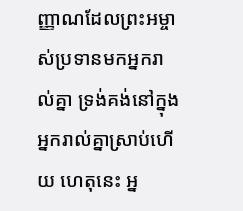ញ្ញាណដែលព្រះអម្ចាស់ប្រទានមកអ្នករាល់គ្នា ទ្រង់គង់នៅក្នុងអ្នករាល់គ្នាស្រាប់ហើយ ហេតុនេះ អ្ន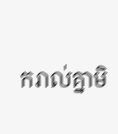ករាល់គ្នាមិ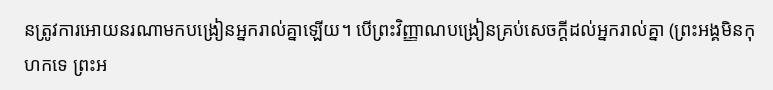នត្រូវការអោយនរណាមកបង្រៀនអ្នករាល់គ្នាឡើយ។ បើព្រះវិញ្ញាណបង្រៀនគ្រប់សេចក្ដីដល់អ្នករាល់គ្នា (ព្រះអង្គមិនកុហកទេ ព្រះអ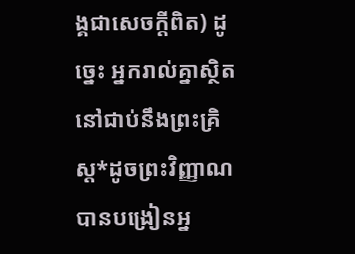ង្គជាសេចក្ដីពិត) ដូច្នេះ អ្នករាល់គ្នាស្ថិតនៅជាប់នឹងព្រះគ្រិស្ដ*ដូចព្រះវិញ្ញាណបានបង្រៀនអ្ន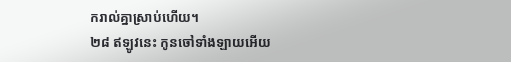ករាល់គ្នាស្រាប់ហើយ។
២៨ ឥឡូវនេះ កូនចៅទាំងឡាយអើយ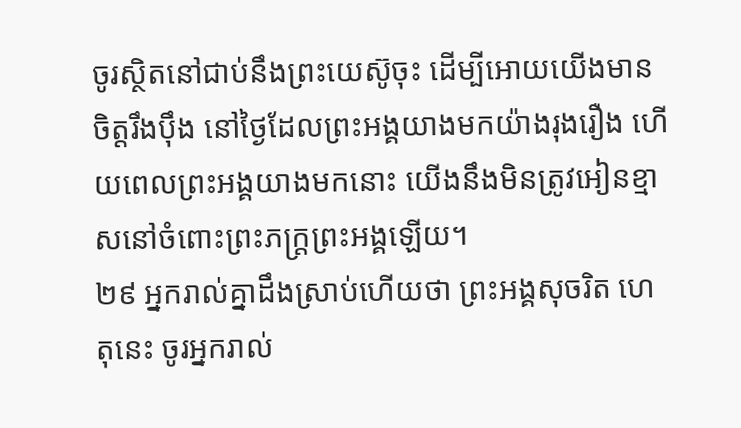ចូរស្ថិតនៅជាប់នឹងព្រះយេស៊ូចុះ ដើម្បីអោយយើងមានចិត្តរឹងប៉ឹង នៅថ្ងៃដែលព្រះអង្គយាងមកយ៉ាងរុងរឿង ហើយពេលព្រះអង្គយាងមកនោះ យើងនឹងមិនត្រូវអៀនខ្មាសនៅចំពោះព្រះភក្ត្រព្រះអង្គឡើយ។
២៩ អ្នករាល់គ្នាដឹងស្រាប់ហើយថា ព្រះអង្គសុចរិត ហេតុនេះ ចូរអ្នករាល់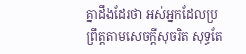គ្នាដឹងដែរថា អស់អ្នកដែលប្រព្រឹត្តតាមសេចក្ដីសុចរិត សុទ្ធតែ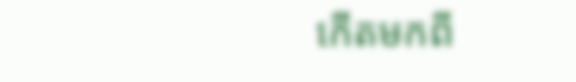កើតមកពី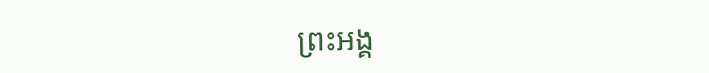ព្រះអង្គ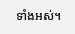ទាំងអស់។